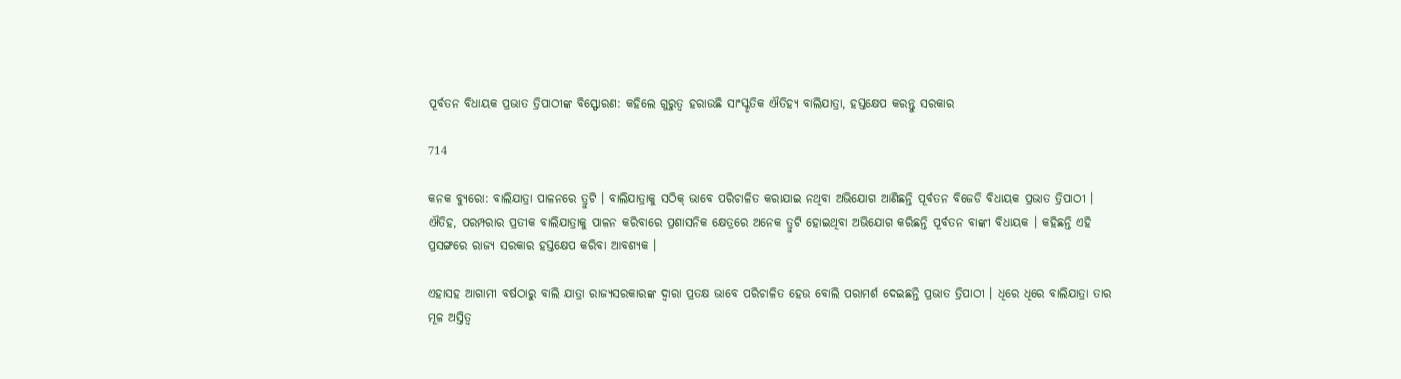ପୂର୍ବତନ ବିଧାୟକ ପ୍ରଭାତ ତ୍ରିପାଠୀଙ୍କ ବିସ୍ଫୋରଣ: କହିଲେ ଗୁରୁତ୍ୱ ହରାଉଛି ସାଂସ୍କୃତିକ ଐତିହ୍ୟ ବାଲିଯାତ୍ରା, ହସ୍ତକ୍ଷେପ କରନ୍ତୁ ସରକାର

714

କନକ ବ୍ୟୁରୋ: ବାଲିଯାତ୍ରା ପାଳନରେ ତ୍ରୁଟି । ବାଲିଯାତ୍ରାକୁ ସଠିକ୍ ଭାବେ ପରିଚାଳିତ କରାଯାଇ ନଥିବା ଅଭିଯୋଗ ଆଣିଛନ୍ତି ପୂର୍ବତନ ବିଜେଡି ବିଧାୟକ ପ୍ରଭାତ ତ୍ରିପାଠୀ । ଐତିହ, ପରମ୍ପରାର ପ୍ରତୀକ ବାଲିଯାତ୍ରାକୁ ପାଳନ କରିବାରେ ପ୍ରଶାସନିକ କ୍ଷେତ୍ରରେ ଅନେକ ତ୍ରୁଟି ହୋଇଥିବା ଅଭିଯୋଗ କରିଛନ୍ତି ପୂର୍ବତନ ବାଙ୍କୀ ବିଧାୟକ । କହିଛନ୍ତି ଏହି ପ୍ରସଙ୍ଗରେ ରାଜ୍ୟ ସରକାର ହସ୍ତକ୍ଷେପ କରିବା ଆବଶ୍ୟକ ।

ଏହାସହ ଆଗାମୀ ବର୍ଷଠାରୁ ବାଲି ଯାତ୍ରା ରାଜ୍ୟସରକାରଙ୍କ ଦ୍ୱାରା ପ୍ରତକ୍ଷ ଭାବେ ପରିଚାଳିତ ହେଉ ବୋଲି ପରାମର୍ଶ ଦେଇଛନ୍ତି ପ୍ରଭାତ ତ୍ରିପାଠୀ । ଧିରେ ଧିରେ ବାଲିଯାତ୍ରା ତାର ମୂଳ ଅସ୍ତିତ୍ୱ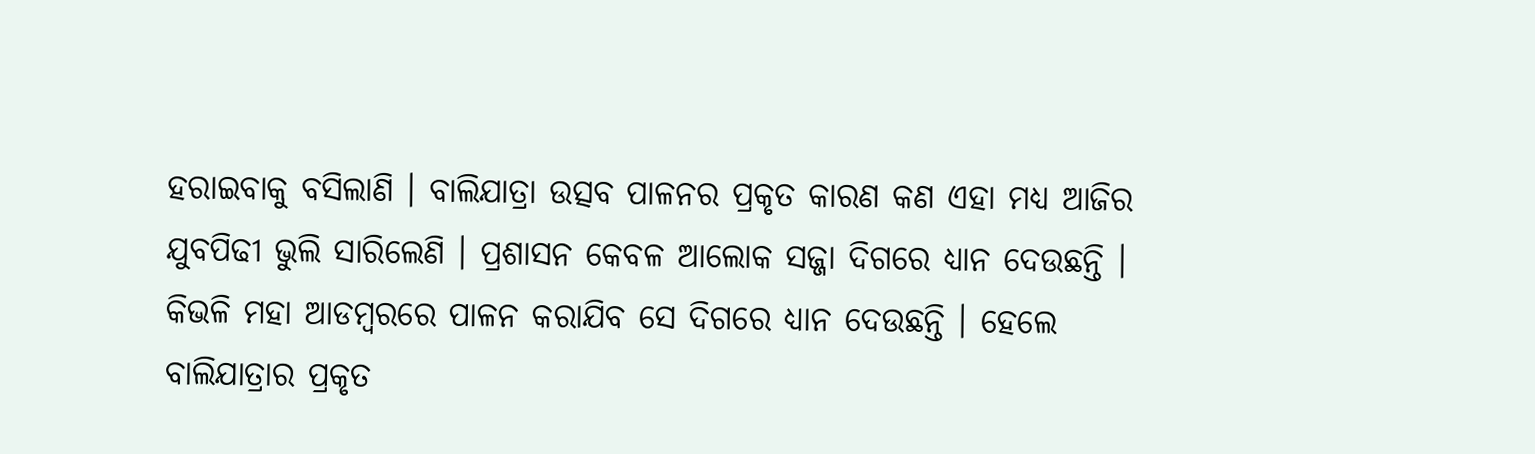ହରାଇବାକୁ ବସିଲାଣି । ବାଲିଯାତ୍ରା ଉତ୍ସବ ପାଳନର ପ୍ରକୃତ କାରଣ କଣ ଏହା ମଧ୍ୟ ଆଜିର ଯୁବପିଢୀ ଭୁଲି ସାରିଲେଣି । ପ୍ରଶାସନ କେବଳ ଆଲୋକ ସଜ୍ଜା ଦିଗରେ ଧ୍ୟାନ ଦେଉଛନ୍ତି । କିଭଳି ମହା ଆଡମ୍ବରରେ ପାଳନ କରାଯିବ ସେ ଦିଗରେ ଧ୍ୟାନ ଦେଉଛନ୍ତି । ହେଲେ ବାଲିଯାତ୍ରାର ପ୍ରକୃତ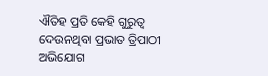ଐତିହ ପ୍ରତି କେହି ଗୁରୁତ୍ୱ ଦେଉନଥିବା ପ୍ରଭାତ ତ୍ରିପାଠୀ ଅଭିଯୋଗ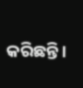କରିଛନ୍ତି ।